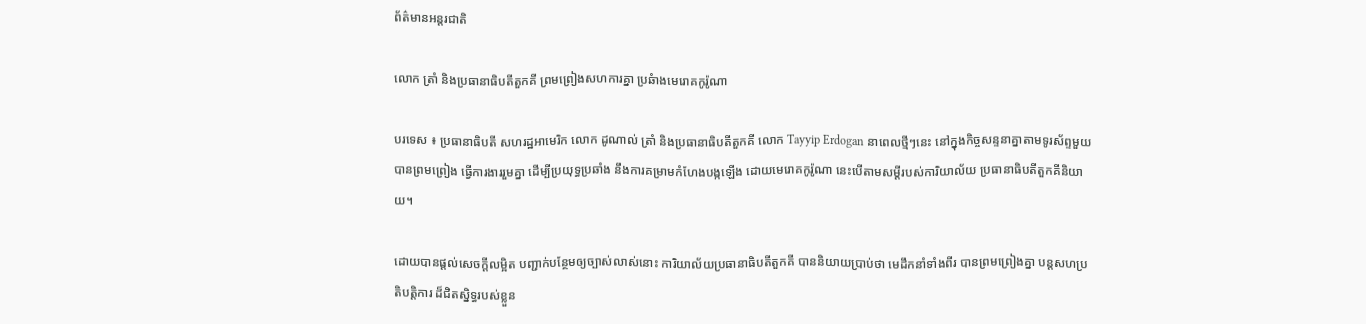ព័ត៌មានអន្តរជាតិ

លោក ត្រាំ និងប្រធានាធិបតីតួកគី ព្រមព្រៀងសហការគ្នា ប្រឆំាងមេរោគកូរ៉ូណា

បរទេស ៖ ប្រធានាធិបតី សហរដ្ឋអាមេរិក លោក ដូណាល់ ត្រាំ និងប្រធានាធិបតីតួកគី លោក Tayyip Erdogan នាពេលថ្មីៗនេះ នៅក្នុងកិច្ចសន្ទនាគ្នាតាមទូរស័ព្ទមួយ បានព្រមព្រៀង ធ្វើការងាររួមគ្នា ដើម្បីប្រយុទ្ធប្រឆាំង នឹងការគម្រាមកំហែងបង្កឡើង ដោយមេរោគកូរ៉ូណា នេះបើតាមសម្តីរបស់ការិយាល័យ ប្រធានាធិបតីតួកគីនិយាយ។

ដោយបានផ្តល់សេចក្តីលម្អិត បញ្ជាក់បន្ថែមឲ្យច្បាស់លាស់នោះ ការិយាល័យប្រធានាធិបតីតួកគី បាននិយាយប្រាប់ថា មេដឹកនាំទាំងពីរ បានព្រមព្រៀងគ្នា បន្តសហប្រតិបត្តិការ ដ៏ជិតស្និទ្ធរបស់ខ្លួន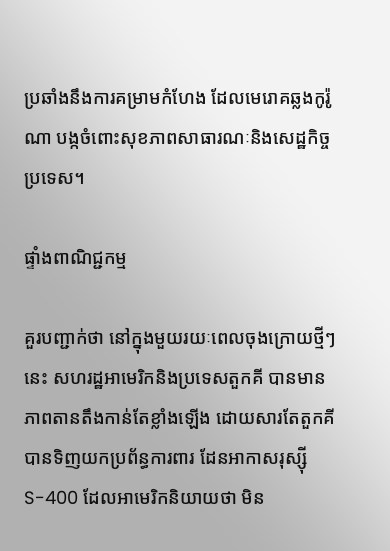ប្រឆាំងនឹងការគម្រាមកំហែង ដែលមេរោគឆ្លងកូរ៉ូណា បង្កចំពោះសុខភាពសាធារណៈនិងសេដ្ឋកិច្ចប្រទេស។

ផ្ទាំងពាណិជ្ជកម្ម

គួរបញ្ជាក់ថា នៅក្នុងមួយរយៈពេលចុងក្រោយថ្មីៗនេះ សហរដ្ឋអាមេរិកនិងប្រទេសតួកគី បានមានភាពតានតឹងកាន់តែខ្លាំងឡើង ដោយសារតែតួកគី បានទិញយកប្រព័ន្ធការពារ ដែនអាកាសរុស្ស៊ី S-400 ដែលអាមេរិកនិយាយថា មិន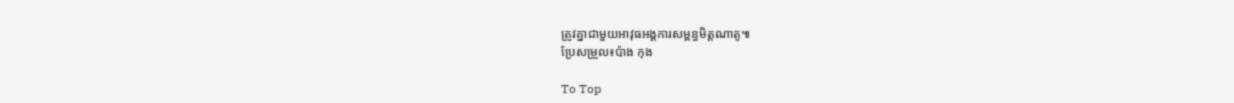ត្រូវគ្នាជាមួយអាវុធអង្គការសម្ពន្ធមិត្តណាតូ៕
ប្រែសម្រួល៖ប៉ាង កុង

To Top